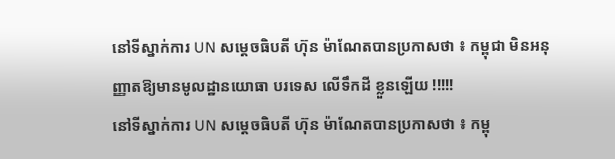នៅទីស្នាក់ការ UN សម្ដេចធិបតី ហ៊ុន ម៉ាណែតបានប្រកាសថា ៖ កម្ពុជា មិនអនុញ្ញាតឱ្យមានមូលដ្ឋានយោធា បរទេស លើទឹកដី ខ្លួនឡើយ !!!!!
នៅទីស្នាក់ការ UN សម្ដេចធិបតី ហ៊ុន ម៉ាណែតបានប្រកាសថា ៖ កម្ពុ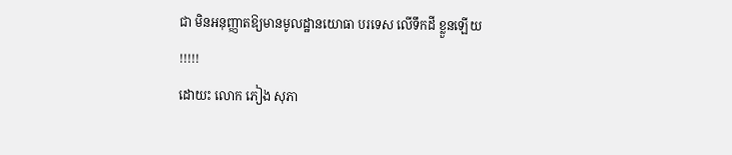ជា មិនអនុញ្ញាតឱ្យមានមូលដ្ឋានយោធា បរទេស លើទឹកដី ខ្លួនឡើយ !!!!!
ដោយះ លោក ភៀង សុភា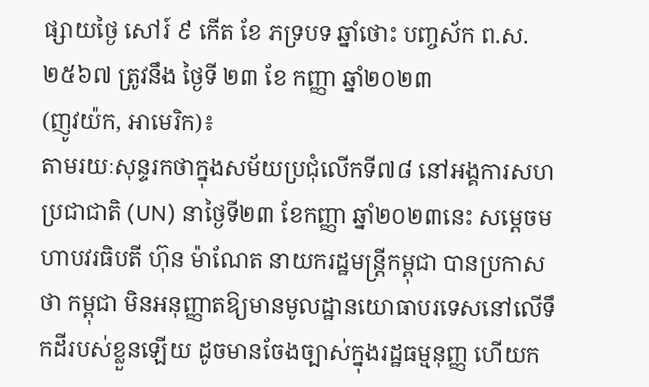ផ្សាយថ្ងៃ សៅរ៍ ៩ កើត ខែ ភទ្របទ ឆ្នាំថោះ បញ្ចស័ក ព.ស. ២៥៦៧ ត្រូវនឹង ថ្ងៃទី ២៣ ខែ កញ្ញា ឆ្នាំ២០២៣
(ញូវយ៉ក, អាមេរិក)៖
តាមរយៈសុន្ទរកថាក្នុងសម័យប្រជុំលើកទី៧៨ នៅអង្គការសហប្រជាជាតិ (UN) នាថ្ងៃទី២៣ ខែកញ្ញា ឆ្នាំ២០២៣នេះ សម្តេចមហាបវរធិបតី ហ៊ុន ម៉ាណែត នាយករដ្ឋមន្ត្រីកម្ពុជា បានប្រកាសថា កម្ពុជា មិនអនុញ្ញាតឱ្យមានមូលដ្ឋានយោធាបរទេសនៅលើទឹកដីរបស់ខ្លួនឡើយ ដូចមានចែងច្បាស់ក្នុងរដ្ឋធម្មនុញ្ញ ហើយក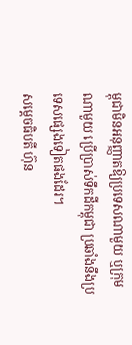ម្ពុជាមិនអនុញ្ញាតឱ្យប្រទេសណាមួយ ឬក្រុមណាមួយ ប្រើប្រាស់ទឹកដីកម្ពុជា ប្រឆាំងនឹងប្រទេសផ្សេងទៀតផងដែរ។
សម្ដេចធិបតី ហ៊ុន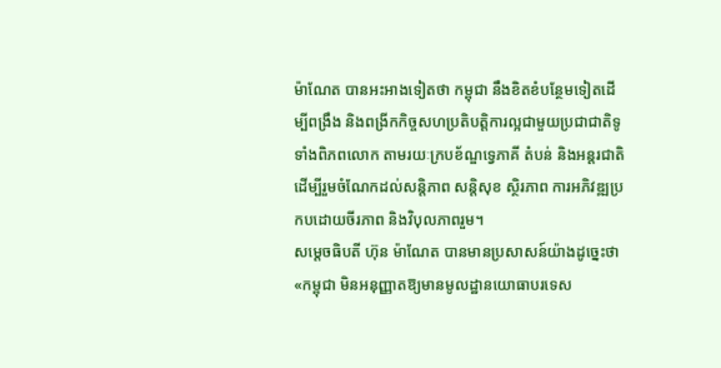ម៉ាណែត បានអះអាងទៀតថា កម្ពុជា នឹងខិតខំបន្ថែមទៀតដើម្បីពង្រឹង និងពង្រីកកិច្ចសហប្រតិបត្តិការល្អជាមួយប្រជាជាតិទូទាំងពិភពលោក តាមរយៈក្របខ័ណ្ឌទ្វេភាគី តំបន់ និងអន្ដរជាតិ ដើម្បីរួមចំណែកដល់សន្ដិភាព សន្ដិសុខ ស្ថិរភាព ការអភិវឌ្ឍប្រកបដោយចីរភាព និងវិបុលភាពរួម។
សម្ដេចធិបតី ហ៊ុន ម៉ាណែត បានមានប្រសាសន៍យ៉ាងដូច្នេះថា «កម្ពុជា មិនអនុញ្ញាតឱ្យមានមូលដ្ឋានយោធាបរទេស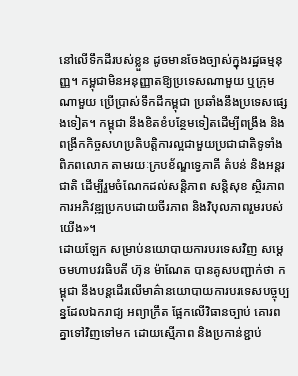នៅលើទឹកដីរបស់ខ្លួន ដូចមានចែងច្បាស់ក្នុងរដ្ឋធម្មនុញ្ញ។ កម្ពុជាមិនអនុញ្ញាតឱ្យប្រទេសណាមួយ ឬក្រុមណាមួយ ប្រើប្រាស់ទឹកដីកម្ពុជា ប្រឆាំងនឹងប្រទេសផ្សេងទៀត។ កម្ពុជា នឹងខិតខំបន្ថែមទៀតដើម្បីពង្រឹង និងពង្រីកកិច្ចសហប្រតិបត្តិការល្អជាមួយប្រជាជាតិទូទាំងពិភពលោក តាមរយៈក្របខ័ណ្ឌទ្វេភាគី តំបន់ និងអន្ដរជាតិ ដើម្បីរួមចំណែកដល់សន្ដិភាព សន្ដិសុខ ស្ថិរភាព ការអភិវឌ្ឍប្រកបដោយចីរភាព និងវិបុលភាពរួមរបស់យើង»។
ដោយឡែក សម្រាប់នយោបាយការបរទេសវិញ សម្ដេចមហាបវរធិបតី ហ៊ុន ម៉ាណែត បានគូសបញ្ជាក់ថា កម្ពុជា នឹងបន្ដដើរលើមាគ៌ានយោបាយការបរទេសបច្ចុប្បន្នដែលឯករាជ្យ អព្យាក្រឹត ផ្អែកលើវិធានច្បាប់ គោរពគ្នាទៅវិញទៅមក ដោយស្មើភាព និងប្រកាន់ខ្ជាប់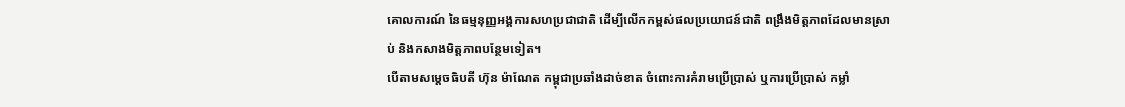គោលការណ៍ នៃធម្មនុញ្ញអង្គការសហប្រជាជាតិ ដើម្បីលើកកម្ពស់ផលប្រយោជន៍ជាតិ ពង្រឹងមិត្តភាពដែលមានស្រាប់ និងកសាងមិត្តភាពបន្ថែមទៀត។
បើតាមសម្ដេចធិបតី ហ៊ុន ម៉ាណែត កម្ពុជាប្រឆាំងដាច់ខាត ចំពោះការគំរាមប្រើប្រាស់ ឬការប្រើប្រាស់ កម្លាំ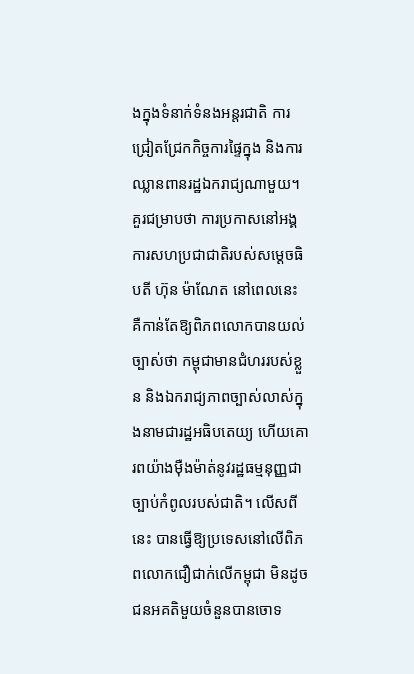ងក្នុងទំនាក់ទំនងអន្ដរជាតិ ការជ្រៀតជ្រែកកិច្ចការផ្ទៃក្នុង និងការឈ្លានពានរដ្ឋឯករាជ្យណាមួយ។
គួរជម្រាបថា ការប្រកាសនៅអង្គការសហប្រជាជាតិរបស់សម្ដេចធិបតី ហ៊ុន ម៉ាណែត នៅពេលនេះ គឺកាន់តែឱ្យពិភពលោកបានយល់ច្បាស់ថា កម្ពុជាមានជំហររបស់ខ្លួន និងឯករាជ្យភាពច្បាស់លាស់ក្នុងនាមជារដ្ឋអធិបតេយ្យ ហើយគោរពយ៉ាងម៉ឺងម៉ាត់នូវរដ្ឋធម្មនុញ្ញជាច្បាប់កំពូលរបស់ជាតិ។ លើសពីនេះ បានធ្វើឱ្យប្រទេសនៅលើពិភពលោកជឿជាក់លើកម្ពុជា មិនដូចជនអគតិមួយចំនួនបានចោទ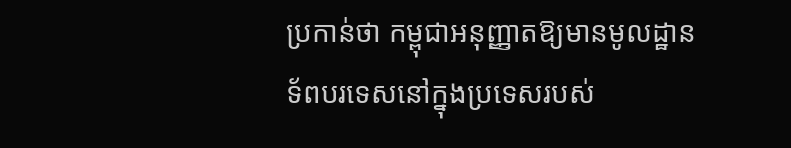ប្រកាន់ថា កម្ពុជាអនុញ្ញាតឱ្យមានមូលដ្ឋានទ័ពបរទេសនៅក្នុងប្រទេសរបស់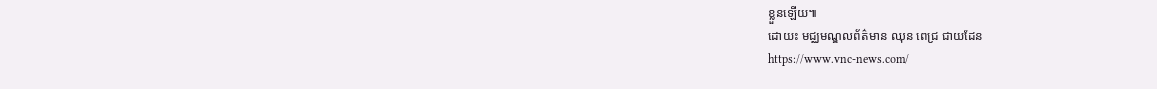ខ្លួនឡើយ៕
ដោយះ មជ្ឈមណ្ឌលព័ត៌មាន ឈុន ពេជ្រ ជាយដែន
https://www.vnc-news.com/